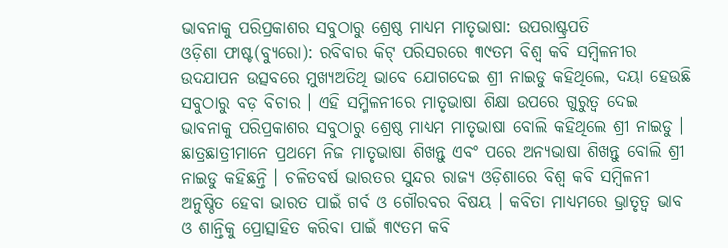ଭାବନାକୁ ପରିପ୍ରକାଶର ସବୁଠାରୁ ଶ୍ରେଷ୍ଠ ମାଧ୍ୟମ ମାତୃଭାଷା: ଉପରାଷ୍ଟ୍ରପତି
ଓଡ଼ିଶା ଫାଷ୍ଟ(ବ୍ୟୁରୋ): ରବିବାର କିଟ୍ ପରିସରରେ ୩୯ତମ ବିଶ୍ୱ କବି ସମ୍ବିଳନୀର ଉଦଯାପନ ଉତ୍ସବରେ ମୁଖ୍ୟଅତିଥି ଭାବେ ଯୋଗଦେଇ ଶ୍ରୀ ନାଇଡୁ କହିଥିଲେ, ଦୟା ହେଉଛି ସବୁଠାରୁ ବଡ଼ ବିଚାର । ଏହି ସମ୍ମିଳନୀରେ ମାତୃଭାଷା ଶିକ୍ଷା ଉପରେ ଗୁରୁତ୍ୱ ଦେଇ ଭାବନାକୁ ପରିପ୍ରକାଶର ସବୁଠାରୁ ଶ୍ରେଷ୍ଠ ମାଧ୍ୟମ ମାତୃଭାଷା ବୋଲି କହିଥିଲେ ଶ୍ରୀ ନାଇଡୁ । ଛାତ୍ରଛାତ୍ରୀମାନେ ପ୍ରଥମେ ନିଜ ମାତୃଭାଷା ଶିଖନ୍ତୁ ଏବଂ ପରେ ଅନ୍ୟଭାଷା ଶିଖନ୍ତୁ ବୋଲି ଶ୍ରୀ ନାଇଡୁ କହିଛନ୍ତି । ଚଳିତବର୍ଷ ଭାରତର ସୁନ୍ଦର ରାଜ୍ୟ ଓଡ଼ିଶାରେ ବିଶ୍ୱ କବି ସମ୍ବିଳନୀ ଅନୁଷ୍ଠିତ ହେବା ଭାରତ ପାଇଁ ଗର୍ବ ଓ ଗୌରବର ବିଷୟ । କବିତା ମାଧ୍ୟମରେ ଭ୍ରାତୃତ୍ୱ ଭାବ ଓ ଶାନ୍ତିକୁ ପ୍ରୋତ୍ସାହିତ କରିବା ପାଇଁ ୩୯ତମ କବି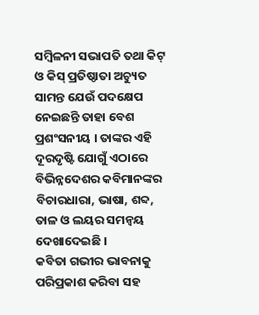ସମ୍ବିଳନୀ ସଭାପତି ତଥା କିଟ୍ ଓ କିସ୍ ପ୍ରତିଷ୍ଠାତା ଅଚ୍ୟୁତ ସାମନ୍ତ ଯେଉଁ ପଦକ୍ଷେପ ନେଇଛନ୍ତି ତାହା ବେଶ ପ୍ରଶଂସନୀୟ । ତାଙ୍କର ଏହି ଦୂରଦୃଷ୍ଟି ଯୋଗୁଁ ଏଠାରେ ବିଭିନ୍ନଦେଶର କବିମାନଙ୍କର ବିଚାରଧାରା, ଭାଷା, ଶବ୍ଦ, ତାଳ ଓ ଲୟର ସମନ୍ୱୟ ଦେଖାଦେଇଛି ।
କବିତା ଗଭୀର ଭାବନାକୁ ପରିପ୍ରକାଶ କରିବା ସହ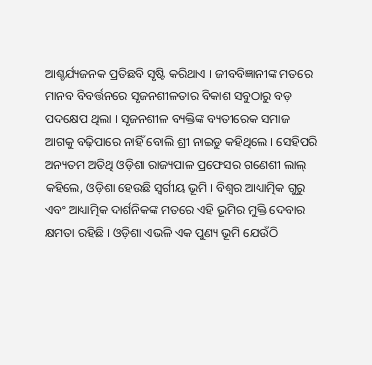ଆଶ୍ଚର୍ଯ୍ୟଜନକ ପ୍ରତିଛବି ସୃଷ୍ଟି କରିଥାଏ । ଜୀବବିଜ୍ଞାନୀଙ୍କ ମତରେ ମାନବ ବିବର୍ତ୍ତନରେ ସୃଜନଶୀଳତାର ବିକାଶ ସବୁଠାରୁ ବଡ଼ ପଦକ୍ଷେପ ଥିଲା । ସୃଜନଶୀଳ ବ୍ୟକ୍ତିଙ୍କ ବ୍ୟତୀରେକ ସମାଜ ଆଗକୁ ବଢ଼ିପାରେ ନାହିଁ ବୋଲି ଶ୍ରୀ ନାଇଡୁ କହିଥିଲେ । ସେହିପରି ଅନ୍ୟତମ ଅତିଥି ଓଡ଼ିଶା ରାଜ୍ୟପାଳ ପ୍ରଫେସର ଗଣେଶୀ ଲାଲ୍ କହିଲେ, ଓଡ଼ିଶା ହେଉଛି ସ୍ୱର୍ଗୀୟ ଭୂମି । ବିଶ୍ୱର ଆଧ୍ୟାତ୍ମିକ ଗୁରୁ ଏବଂ ଆଧ୍ୟାତ୍ମିକ ଦାର୍ଶନିକଙ୍କ ମତରେ ଏହି ଭୂମିର ମୁକ୍ତି ଦେବାର କ୍ଷମତା ରହିଛି । ଓଡ଼ିଶା ଏଭଳି ଏକ ପୁଣ୍ୟ ଭୂମି ଯେଉଁଠି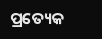ପ୍ରତ୍ୟେକ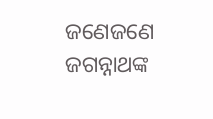ଜଣେଜଣେ ଜଗନ୍ନାଥଙ୍କ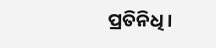ପ୍ରତିନିଧି ।